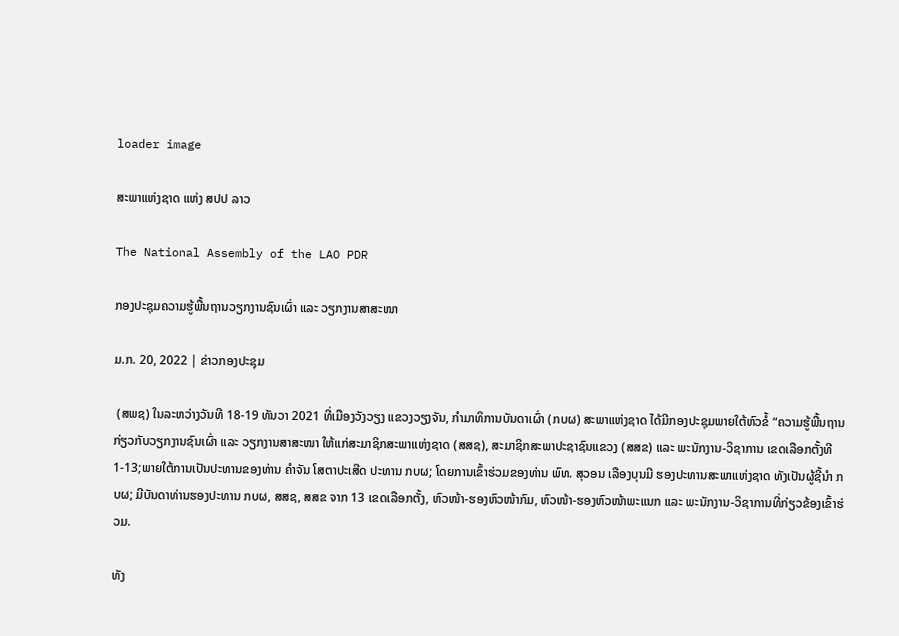loader image

ສະພາແຫ່ງຊາດ ແຫ່ງ ສປປ ລາວ

The National Assembly of the LAO PDR

ກອງປະຊຸມຄວາມຮູ້ພື້ນຖານວຽກງານຊົນເຜົ່າ ແລະ ວຽກງານສາສະໜາ

ມ.ກ. 20, 2022 | ຂ່າວກອງປະຊຸມ

 (ສພຊ) ໃນລະຫວ່າງວັນທີ 18-19 ທັນວາ 2021 ທີ່ເມືອງວັງວຽງ ແຂວງວຽງຈັນ, ກໍາມາທິການບັນດາເຜົ່າ (ກບຜ) ສະພາແຫ່ງຊາດ ໄດ້ມີກອງປະຊຸມພາຍໃຕ້ຫົວຂໍ້ “ຄວາມຮູ້ພື້ນຖານກ່ຽວກັບວຽກງານຊົນເຜົ່າ ແລະ ວຽກງານສາສະໜາ ໃຫ້ແກ່ສະມາຊິກສະພາແຫ່ງຊາດ (ສສຊ), ສະມາຊິກສະພາປະຊາຊົນແຂວງ (ສສຂ) ແລະ ພະນັກງານ-ວິຊາການ ເຂດເລືອກຕັ້ງທີ 1-13;ພາຍໃຕ້ການເປັນປະທານຂອງທ່ານ ຄໍາຈັນ ໂສຕາປະເສີດ ປະທານ ກບຜ; ໂດຍການເຂົ້າຮ່ວມຂອງທ່ານ ພົທ. ສຸວອນ ເລືອງບຸນມີ ຮອງປະທານສະພາແຫ່ງຊາດ ທັງເປັນຜູ້ຊີ້ນຳ ກບຜ; ມີບັນດາທ່ານຮອງປະທານ ກບຜ, ສສຊ, ສສຂ ຈາກ 13 ເຂດເລືອກຕັ້ງ, ຫົວໜ້າ-ຮອງຫົວໜ້າກົມ, ຫົວໜ້າ-ຮອງຫົວໜ້າພະແນກ ແລະ ພະນັກງານ-ວິຊາການທີ່ກ່ຽວຂ້ອງເຂົ້າຮ່ວມ.

ທັງ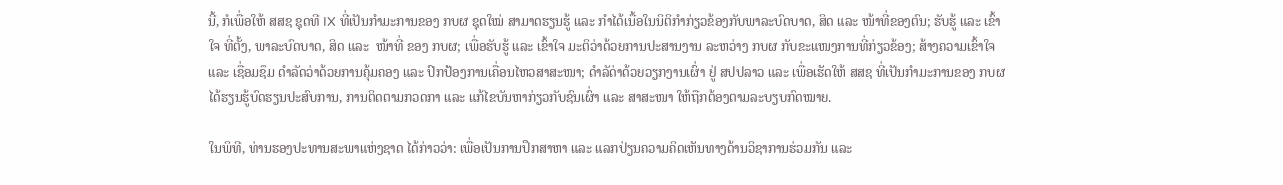ນີ້, ກໍເພື່ອໃຫ້ ສສຊ ຊຸດທີ IX ທີ່ເປັນກຳມະການຂອງ ກບຜ ຊຸດໃໝ່ ສາມາດຮຽນຮູ້ ແລະ ກຳໄດ້ເນື້ອໃນນິຕິກຳກ່ຽວຂ້ອງກັບພາລະບົດບາດ, ສິດ ແລະ ໜ້າທີ່ຂອງຕົນ; ຮັບຮູ້ ແລະ ເຂົ້າໃຈ ທີ່ຕັ້ງ, ພາລະບົດບາດ, ສິດ ແລະ  ໜ້າທີ່ ຂອງ ກບຜ; ເພື່ອຮັບຮູ້ ແລະ ເຂົ້າໃຈ ມະຕິວ່າດ້ວຍການປະສານງານ ລະຫວ່າງ ກບຜ ກັບຂະແໜງການທີ່ກ່ຽວຂ້ອງ; ສ້າງຄວາມເຂົ້າໃຈ ແລະ ເຊື່ອມຊຶມ ດຳລັດວ່າດ້ວຍການຄຸ້ມຄອງ ແລະ ປົກປ້ອງການເຄື່ອນໄຫວສາສະໜາ; ດຳລັດ່າດ້ວຍວຽກງານເຜົ່າ ຢູ່ ສປປລາວ ແລະ ເພື່ອເຮັດໃຫ້ ສສຊ ທີ່ເປັນກຳມະການຂອງ ກບຜ ໄດ້ຮຽນຮູ້ບົດຮຽນປະສົບການ, ການຕິດຕາມກວດກາ ແລະ ແກ້ໄຂບັນຫາກ່ຽວກັບຊົນເຜົ່າ ແລະ ສາສະໜາ ໃຫ້ຖືກຕ້ອງຕາມລະບຽບກົດໝາຍ.

ໃນພິທີ, ທ່ານຮອງປະທານສະພາແຫ່ງຊາດ ໄດ້ກ່າວວ່າ: ເພື່ອເປັນການປຶກສາຫາ ແລະ ແລກປ່ຽນຄວາມຄິດເຫັນທາງດ້ານວິຊາການຮ່ວມກັນ ແລະ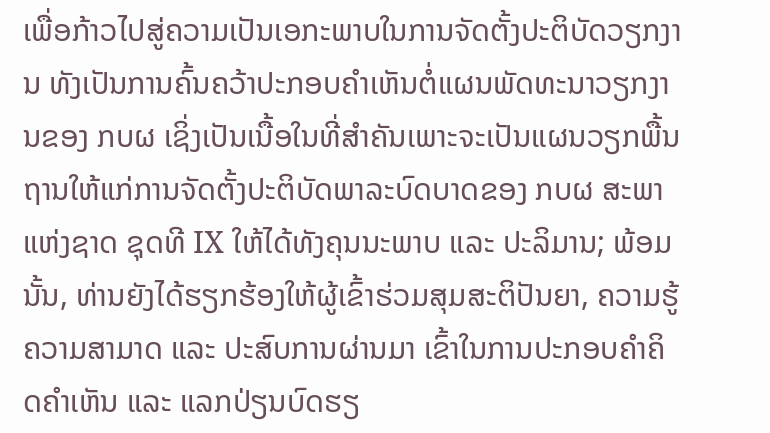ເພື່ອກ້າວໄປສູ່ຄວາມເປັນເອກະພາບໃນການຈັດຕັ້ງປະຕິບັດວຽກງານ ທັງເປັນການຄົ້ນຄວ້າປະກອບຄຳເຫັນຕໍ່ແຜນພັດທະນາວຽກງານຂອງ ກບຜ ເຊິ່ງເປັນເນື້ອໃນທີ່ສໍາຄັນເພາະຈະເປັນແຜນວຽກພື້ນຖານໃຫ້ແກ່ການຈັດຕັ້ງປະຕິບັດພາລະບົດບາດຂອງ ກບຜ ສະພາແຫ່ງຊາດ ຊຸດທີ IX ໃຫ້ໄດ້ທັງຄຸນນະພາບ ແລະ ປະລິມານ; ພ້ອມນັ້ນ, ທ່ານຍັງໄດ້ຮຽກຮ້ອງໃຫ້ຜູ້ເຂົ້າຮ່ວມສຸມສະຕິປັນຍາ, ຄວາມຮູ້ຄວາມສາມາດ ແລະ ປະສົບການຜ່ານມາ ເຂົ້າໃນການປະກອບຄໍາຄິດຄໍາເຫັນ ແລະ ແລກປ່ຽນບົດຮຽ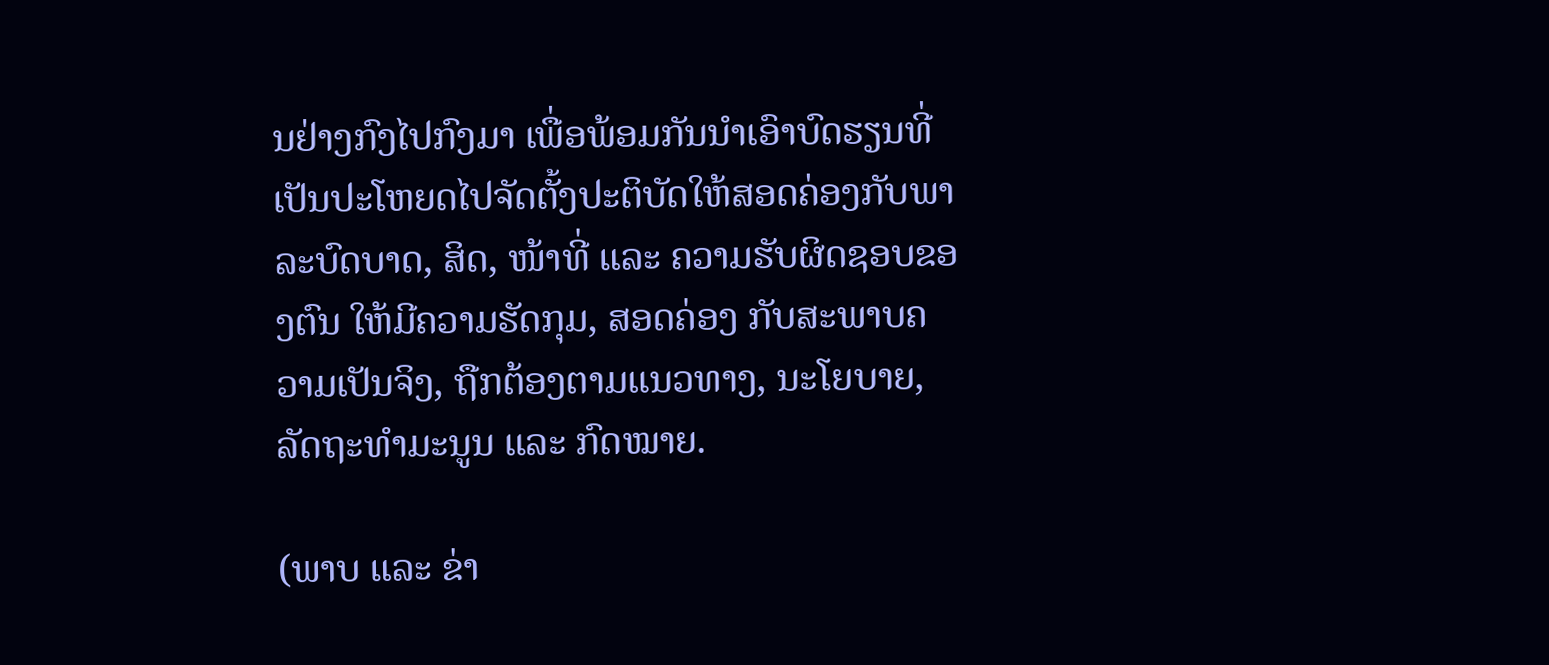ນຢ່າງກົງໄປກົງມາ ເພື່ອພ້ອມກັນນຳເອົາບົດຮຽນທີ່ເປັນປະໂຫຍດໄປຈັດຕັ້ງປະຕິບັດໃຫ້ສອດຄ່ອງກັບພາລະບົດບາດ, ສິດ, ໜ້າທີ່ ແລະ ຄວາມຮັບຜິດຊອບຂອງຕົນ ໃຫ້ມີຄວາມຮັດກຸມ, ສອດຄ່ອງ ກັບສະພາບຄວາມເປັນຈິງ, ຖືກຕ້ອງຕາມແນວທາງ, ນະໂຍບາຍ, ລັດຖະທຳມະນູນ ແລະ ກົດໝາຍ.

(ພາບ ແລະ ຂ່າ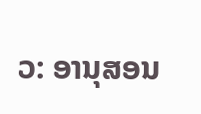ວ: ອານຸສອນ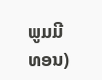ພູມມີທອນ)